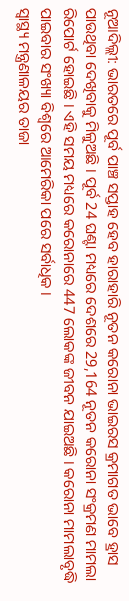ନୂଆଦିଲ୍ଲୀ: ଭାରତରେ ପୂର୍ବ ପାଞ୍ଚ ସପ୍ତାହ ହେବ ହାରାହାରି ନୂତନ କରୋନା ଭାଇରସ କ୍ରମାଗତ ଭାବେ ହ୍ରାସ ପାଉଥିବା ଦେଖିବାକୁ ମିଳୁଅଛି । ପୂର୍ବ 24 ଘଣ୍ଟା ମଧ୍ୟରେ ଦେଶରେ 29,164 ନୂତନ କରୋନା ସଂକ୍ରମଣ ମାମଲା ରିପୋର୍ଟ ହୋଇଛି । ଏହି ସମୟ ମଧ୍ୟରେ କରୋନାରେ 447 ଲୋକଙ୍କ ଜୀବନ ଯାଇଅଛି । କରୋନା ମାମଲାବୃଦ୍ଧି ପାଇବାର ସଂଖ୍ୟା ବିଶ୍ୱରେ ଆମେରିକା ପରେ ସର୍ବାଧିକ ।
ସ୍ୱାସ୍ଥ୍ୟ ମନ୍ତ୍ରଣାଳୟର ତାଜା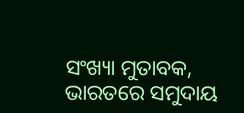ସଂଖ୍ୟା ମୁତାବକ, ଭାରତରେ ସମୁଦାୟ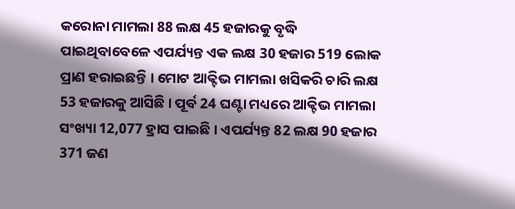କରୋନା ମାମଲା 88 ଲକ୍ଷ 45 ହଜାରକୁ ବୃଦ୍ଧି ପାଇଥିବାବେଳେ ଏପର୍ଯ୍ୟନ୍ତ ଏକ ଲକ୍ଷ 30 ହଜାର 519 ଲୋକ ପ୍ରାଣ ହରାଇଛନ୍ତି । ମୋଟ ଆକ୍ଟିଭ ମାମଲା ଖସିକରି ଚାରି ଲକ୍ଷ 53 ହଜାରକୁ ଆସିଛି । ପୂର୍ବ 24 ଘଣ୍ଟା ମଧ୍ୟରେ ଆକ୍ଟିଭ ମାମଲା ସଂଖ୍ୟା 12,077 ହ୍ରାସ ପାଇଛି । ଏପର୍ଯ୍ୟନ୍ତ 82 ଲକ୍ଷ 90 ହଜାର 371 ଜଣ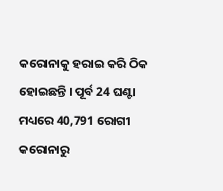କରୋନାକୁ ହରାଇ କରି ଠିକ ହୋଇଛନ୍ତି । ପୂର୍ବ 24 ଘଣ୍ଟା ମଧ୍ୟରେ 40,791 ରୋଗୀ କରୋନାରୁ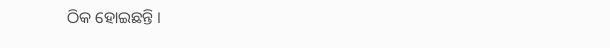ଠିକ ହୋଇଛନ୍ତି ।